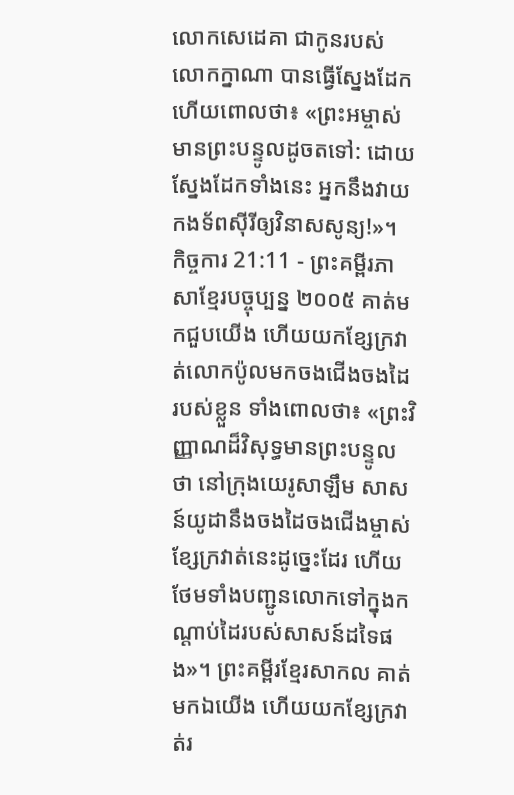លោកសេដេគា ជាកូនរបស់លោកក្នាណា បានធ្វើស្នែងដែក ហើយពោលថា៖ «ព្រះអម្ចាស់មានព្រះបន្ទូលដូចតទៅ: ដោយស្នែងដែកទាំងនេះ អ្នកនឹងវាយកងទ័ពស៊ីរីឲ្យវិនាសសូន្យ!»។
កិច្ចការ 21:11 - ព្រះគម្ពីរភាសាខ្មែរបច្ចុប្បន្ន ២០០៥ គាត់មកជួបយើង ហើយយកខ្សែក្រវាត់លោកប៉ូលមកចងជើងចងដៃរបស់ខ្លួន ទាំងពោលថា៖ «ព្រះវិញ្ញាណដ៏វិសុទ្ធមានព្រះបន្ទូលថា នៅក្រុងយេរូសាឡឹម សាសន៍យូដានឹងចងដៃចងជើងម្ចាស់ខ្សែក្រវាត់នេះដូច្នេះដែរ ហើយថែមទាំងបញ្ជូនលោកទៅក្នុងកណ្ដាប់ដៃរបស់សាសន៍ដទៃផង»។ ព្រះគម្ពីរខ្មែរសាកល គាត់មកឯយើង ហើយយកខ្សែក្រវាត់រ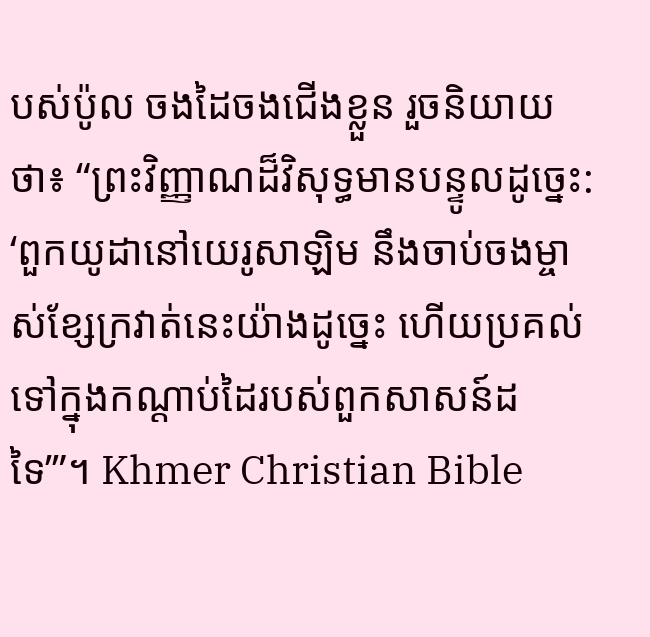បស់ប៉ូល ចងដៃចងជើងខ្លួន រួចនិយាយថា៖ “ព្រះវិញ្ញាណដ៏វិសុទ្ធមានបន្ទូលដូច្នេះ: ‘ពួកយូដានៅយេរូសាឡិម នឹងចាប់ចងម្ចាស់ខ្សែក្រវាត់នេះយ៉ាងដូច្នេះ ហើយប្រគល់ទៅក្នុងកណ្ដាប់ដៃរបស់ពួកសាសន៍ដទៃ’”។ Khmer Christian Bible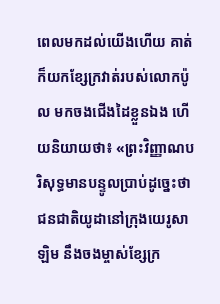ពេលមកដល់យើងហើយ គាត់ក៏យកខ្សែក្រវាត់របស់លោកប៉ូល មកចងជើងដៃខ្លួនឯង ហើយនិយាយថា៖ «ព្រះវិញ្ញាណបរិសុទ្ធមានបន្ទូលប្រាប់ដូច្នេះថា ជនជាតិយូដានៅក្រុងយេរូសាឡិម នឹងចងម្ចាស់ខ្សែក្រ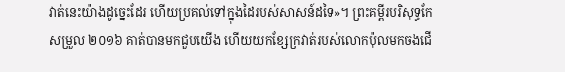វាត់នេះយ៉ាងដូច្នេះដែរ ហើយប្រគល់ទៅក្នុងដៃរបស់សាសន៍ដទៃ»។ ព្រះគម្ពីរបរិសុទ្ធកែសម្រួល ២០១៦ គាត់បានមកជួបយើង ហើយយកខ្សែក្រវាត់របស់លោកប៉ុលមកចងជើ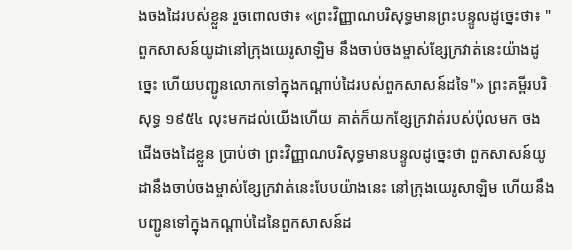ងចងដៃរបស់ខ្លួន រួចពោលថា៖ «ព្រះវិញ្ញាណបរិសុទ្ធមានព្រះបន្ទូលដូច្នេះថា៖ "ពួកសាសន៍យូដានៅក្រុងយេរូសាឡិម នឹងចាប់ចងម្ចាស់ខ្សែក្រវាត់នេះយ៉ាងដូច្នេះ ហើយបញ្ជូនលោកទៅក្នុងកណ្តាប់ដៃរបស់ពួកសាសន៍ដទៃ"» ព្រះគម្ពីរបរិសុទ្ធ ១៩៥៤ លុះមកដល់យើងហើយ គាត់ក៏យកខ្សែក្រវាត់របស់ប៉ុលមក ចងជើងចងដៃខ្លួន ប្រាប់ថា ព្រះវិញ្ញាណបរិសុទ្ធមានបន្ទូលដូច្នេះថា ពួកសាសន៍យូដានឹងចាប់ចងម្ចាស់ខ្សែក្រវាត់នេះបែបយ៉ាងនេះ នៅក្រុងយេរូសាឡិម ហើយនឹងបញ្ជូនទៅក្នុងកណ្តាប់ដៃនៃពួកសាសន៍ដ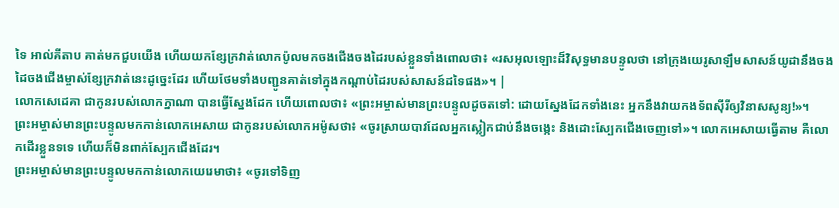ទៃ អាល់គីតាប គាត់មកជួបយើង ហើយយកខ្សែក្រវាត់លោកប៉ូលមកចងជើងចងដៃរបស់ខ្លួនទាំងពោលថា៖ «រសអុលឡោះដ៏វិសុទ្ធមានបន្ទូលថា នៅក្រុងយេរូសាឡឹមសាសន៍យូដានឹងចងដៃចងជើងម្ចាស់ខ្សែក្រវាត់នេះដូច្នេះដែរ ហើយថែមទាំងបញ្ជូនគាត់ទៅក្នុងកណ្ដាប់ដៃរបស់សាសន៍ដទៃផង»។ |
លោកសេដេគា ជាកូនរបស់លោកក្នាណា បានធ្វើស្នែងដែក ហើយពោលថា៖ «ព្រះអម្ចាស់មានព្រះបន្ទូលដូចតទៅ: ដោយស្នែងដែកទាំងនេះ អ្នកនឹងវាយកងទ័ពស៊ីរីឲ្យវិនាសសូន្យ!»។
ព្រះអម្ចាស់មានព្រះបន្ទូលមកកាន់លោកអេសាយ ជាកូនរបស់លោកអម៉ូសថា៖ «ចូរស្រាយបាវដែលអ្នកស្លៀកជាប់នឹងចង្កេះ និងដោះស្បែកជើងចេញទៅ»។ លោកអេសាយធ្វើតាម គឺលោកដើរខ្លួនទទេ ហើយក៏មិនពាក់ស្បែកជើងដែរ។
ព្រះអម្ចាស់មានព្រះបន្ទូលមកកាន់លោកយេរេមាថា៖ «ចូរទៅទិញ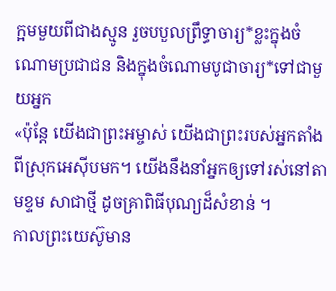ក្អមមួយពីជាងស្មូន រួចបបួលព្រឹទ្ធាចារ្យ*ខ្លះក្នុងចំណោមប្រជាជន និងក្នុងចំណោមបូជាចារ្យ*ទៅជាមួយអ្នក
«ប៉ុន្តែ យើងជាព្រះអម្ចាស់ យើងជាព្រះរបស់អ្នកតាំងពីស្រុកអេស៊ីបមក។ យើងនឹងនាំអ្នកឲ្យទៅរស់នៅតាមខ្ទម សាជាថ្មី ដូចគ្រាពិធីបុណ្យដ៏សំខាន់ ។
កាលព្រះយេស៊ូមាន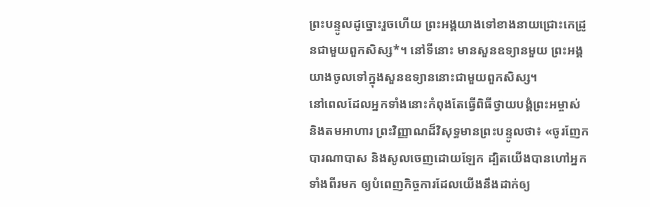ព្រះបន្ទូលដូច្នោះរួចហើយ ព្រះអង្គយាងទៅខាងនាយជ្រោះកេដ្រូនជាមួយពួកសិស្ស*។ នៅទីនោះ មានសួនឧទ្យានមួយ ព្រះអង្គយាងចូលទៅក្នុងសួនឧទ្យាននោះជាមួយពួកសិស្ស។
នៅពេលដែលអ្នកទាំងនោះកំពុងតែធ្វើពិធីថ្វាយបង្គំព្រះអម្ចាស់ និងតមអាហារ ព្រះវិញ្ញាណដ៏វិសុទ្ធមានព្រះបន្ទូលថា៖ «ចូរញែកបារណាបាស និងសូលចេញដោយឡែក ដ្បិតយើងបានហៅអ្នកទាំងពីរមក ឲ្យបំពេញកិច្ចការដែលយើងនឹងដាក់ឲ្យ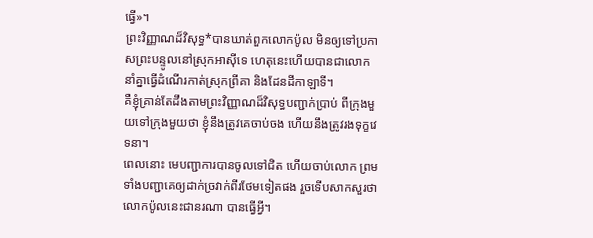ធ្វើ»។
ព្រះវិញ្ញាណដ៏វិសុទ្ធ*បានឃាត់ពួកលោកប៉ូល មិនឲ្យទៅប្រកាសព្រះបន្ទូលនៅស្រុកអាស៊ីទេ ហេតុនេះហើយបានជាលោកនាំគ្នាធ្វើដំណើរកាត់ស្រុកព្រីគា និងដែនដីកាឡាទី។
គឺខ្ញុំគ្រាន់តែដឹងតាមព្រះវិញ្ញាណដ៏វិសុទ្ធបញ្ជាក់ប្រាប់ ពីក្រុងមួយទៅក្រុងមួយថា ខ្ញុំនឹងត្រូវគេចាប់ចង ហើយនឹងត្រូវរងទុក្ខវេទនា។
ពេលនោះ មេបញ្ជាការបានចូលទៅជិត ហើយចាប់លោក ព្រមទាំងបញ្ជាគេឲ្យដាក់ច្រវាក់ពីរថែមទៀតផង រួចទើបសាកសួរថា លោកប៉ូលនេះជានរណា បានធ្វើអ្វី។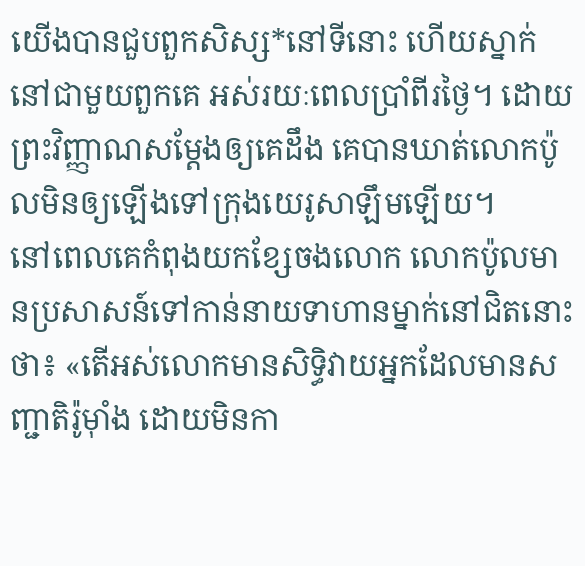យើងបានជួបពួកសិស្ស*នៅទីនោះ ហើយស្នាក់នៅជាមួយពួកគេ អស់រយៈពេលប្រាំពីរថ្ងៃ។ ដោយព្រះវិញ្ញាណសម្តែងឲ្យគេដឹង គេបានឃាត់លោកប៉ូលមិនឲ្យឡើងទៅក្រុងយេរូសាឡឹមឡើយ។
នៅពេលគេកំពុងយកខ្សែចងលោក លោកប៉ូលមានប្រសាសន៍ទៅកាន់នាយទាហានម្នាក់នៅជិតនោះថា៖ «តើអស់លោកមានសិទ្ធិវាយអ្នកដែលមានសញ្ជាតិរ៉ូម៉ាំង ដោយមិនកា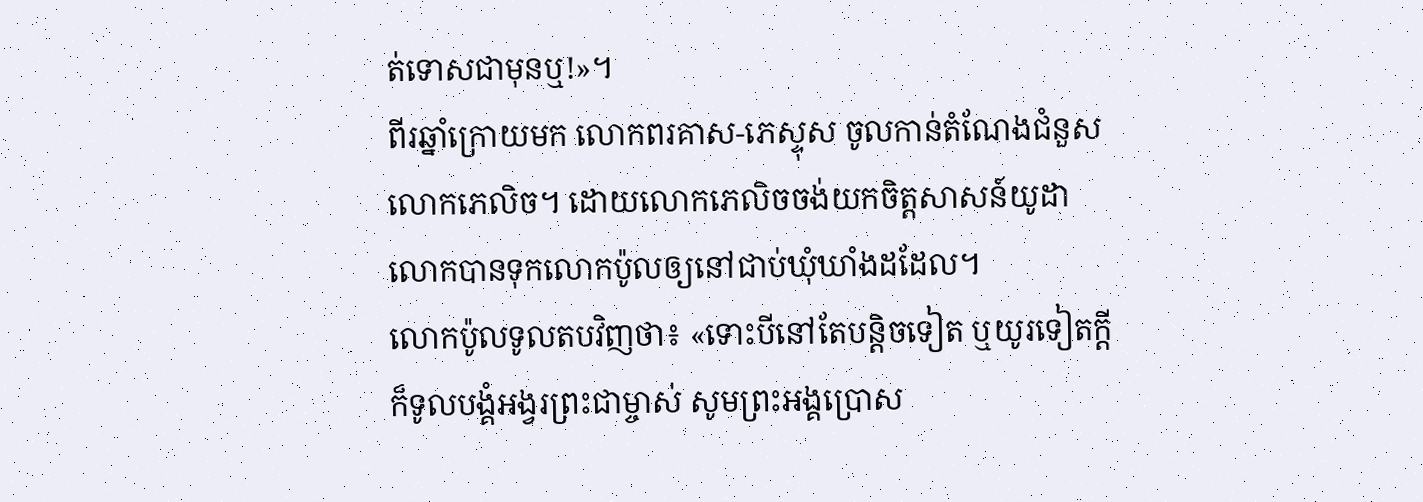ត់ទោសជាមុនឬ!»។
ពីរឆ្នាំក្រោយមក លោកពរគាស-ភេស្ទុស ចូលកាន់តំណែងជំនួសលោកភេលិច។ ដោយលោកភេលិចចង់យកចិត្តសាសន៍យូដា លោកបានទុកលោកប៉ូលឲ្យនៅជាប់ឃុំឃាំងដដែល។
លោកប៉ូលទូលតបវិញថា៖ «ទោះបីនៅតែបន្ដិចទៀត ឬយូរទៀតក្ដី ក៏ទូលបង្គំអង្វរព្រះជាម្ចាស់ សូមព្រះអង្គប្រោស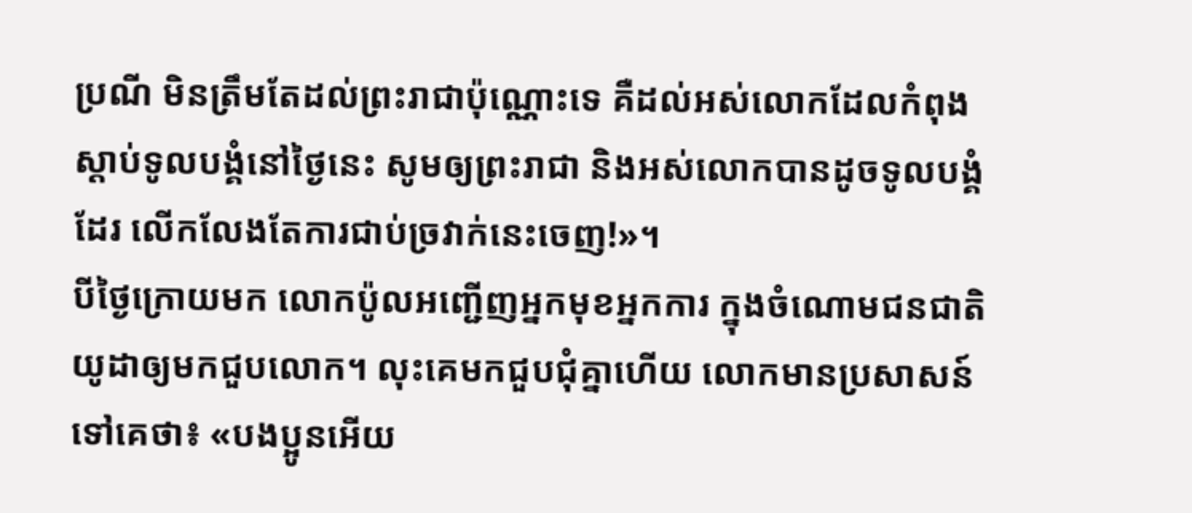ប្រណី មិនត្រឹមតែដល់ព្រះរាជាប៉ុណ្ណោះទេ គឺដល់អស់លោកដែលកំពុងស្ដាប់ទូលបង្គំនៅថ្ងៃនេះ សូមឲ្យព្រះរាជា និងអស់លោកបានដូចទូលបង្គំដែរ លើកលែងតែការជាប់ច្រវាក់នេះចេញ!»។
បីថ្ងៃក្រោយមក លោកប៉ូលអញ្ជើញអ្នកមុខអ្នកការ ក្នុងចំណោមជនជាតិយូដាឲ្យមកជួបលោក។ លុះគេមកជួបជុំគ្នាហើយ លោកមានប្រសាសន៍ទៅគេថា៖ «បងប្អូនអើយ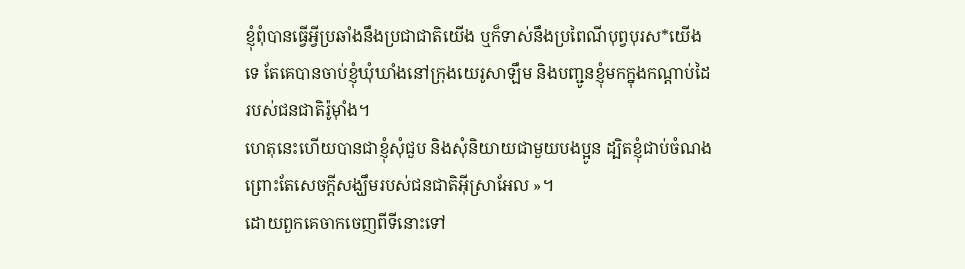ខ្ញុំពុំបានធ្វើអ្វីប្រឆាំងនឹងប្រជាជាតិយើង ឬក៏ទាស់នឹងប្រពៃណីបុព្វបុរស*យើងទេ តែគេបានចាប់ខ្ញុំឃុំឃាំងនៅក្រុងយេរូសាឡឹម និងបញ្ជូនខ្ញុំមកក្នុងកណ្ដាប់ដៃរបស់ជនជាតិរ៉ូម៉ាំង។
ហេតុនេះហើយបានជាខ្ញុំសុំជួប និងសុំនិយាយជាមួយបងប្អូន ដ្បិតខ្ញុំជាប់ចំណង ព្រោះតែសេចក្ដីសង្ឃឹមរបស់ជនជាតិអ៊ីស្រាអែល »។
ដោយពួកគេចាកចេញពីទីនោះទៅ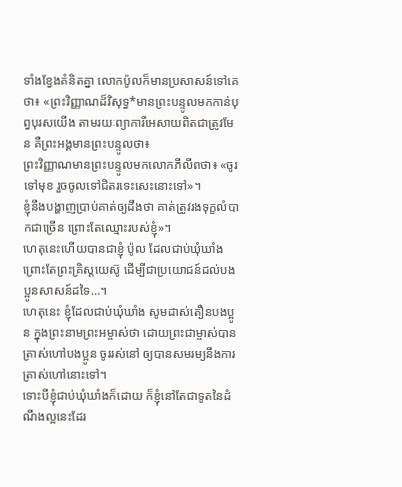ទាំងខ្វែងគំនិតគ្នា លោកប៉ូលក៏មានប្រសាសន៍ទៅគេថា៖ «ព្រះវិញ្ញាណដ៏វិសុទ្ធ*មានព្រះបន្ទូលមកកាន់បុព្វបុរសយើង តាមរយៈព្យាការីអេសាយពិតជាត្រូវមែន គឺព្រះអង្គមានព្រះបន្ទូលថា៖
ព្រះវិញ្ញាណមានព្រះបន្ទូលមកលោកភីលីពថា៖ «ចូរទៅមុខ រួចចូលទៅជិតរទេះសេះនោះទៅ»។
ខ្ញុំនឹងបង្ហាញប្រាប់គាត់ឲ្យដឹងថា គាត់ត្រូវរងទុក្ខលំបាកជាច្រើន ព្រោះតែឈ្មោះរបស់ខ្ញុំ»។
ហេតុនេះហើយបានជាខ្ញុំ ប៉ូល ដែលជាប់ឃុំឃាំង ព្រោះតែព្រះគ្រិស្តយេស៊ូ ដើម្បីជាប្រយោជន៍ដល់បងប្អូនសាសន៍ដទៃ…។
ហេតុនេះ ខ្ញុំដែលជាប់ឃុំឃាំង សូមដាស់តឿនបងប្អូន ក្នុងព្រះនាមព្រះអម្ចាស់ថា ដោយព្រះជាម្ចាស់បានត្រាស់ហៅបងប្អូន ចូររស់នៅ ឲ្យបានសមរម្យនឹងការត្រាស់ហៅនោះទៅ។
ទោះបីខ្ញុំជាប់ឃុំឃាំងក៏ដោយ ក៏ខ្ញុំនៅតែជាទូតនៃដំណឹងល្អនេះដែរ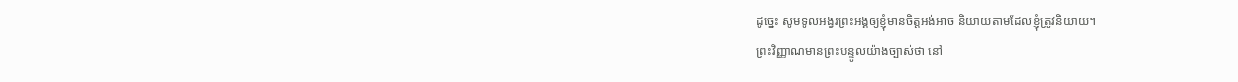ដូច្នេះ សូមទូលអង្វរព្រះអង្គឲ្យខ្ញុំមានចិត្តអង់អាច និយាយតាមដែលខ្ញុំត្រូវនិយាយ។
ព្រះវិញ្ញាណមានព្រះបន្ទូលយ៉ាងច្បាស់ថា នៅ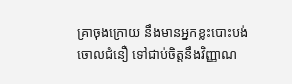គ្រាចុងក្រោយ នឹងមានអ្នកខ្លះបោះបង់ចោលជំនឿ ទៅជាប់ចិត្តនឹងវិញ្ញាណ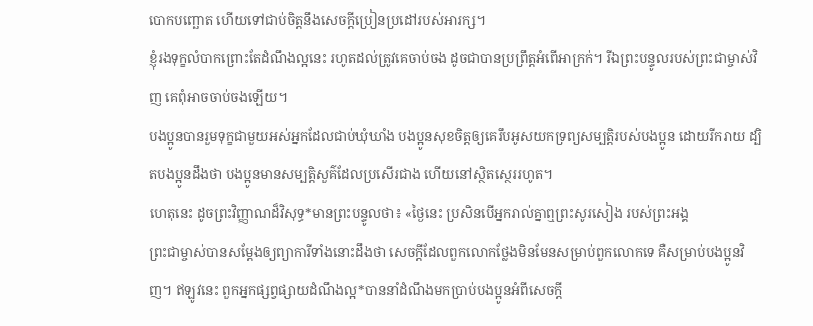បោកបញ្ឆោត ហើយទៅជាប់ចិត្តនឹងសេចក្ដីប្រៀនប្រដៅរបស់អារក្ស។
ខ្ញុំរងទុក្ខលំបាកព្រោះតែដំណឹងល្អនេះ រហូតដល់ត្រូវគេចាប់ចង ដូចជាបានប្រព្រឹត្តអំពើអាក្រក់។ រីឯព្រះបន្ទូលរបស់ព្រះជាម្ចាស់វិញ គេពុំអាចចាប់ចងឡើយ។
បងប្អូនបានរួមទុក្ខជាមួយអស់អ្នកដែលជាប់ឃុំឃាំង បងប្អូនសុខចិត្តឲ្យគេរឹបអូសយកទ្រព្យសម្បត្តិរបស់បងប្អូន ដោយរីករាយ ដ្បិតបងប្អូនដឹងថា បងប្អូនមានសម្បត្តិសួគ៌ដែលប្រសើរជាង ហើយនៅស្ថិតស្ថេររហូត។
ហេតុនេះ ដូចព្រះវិញ្ញាណដ៏វិសុទ្ធ*មានព្រះបន្ទូលថា៖ «ថ្ងៃនេះ ប្រសិនបើអ្នករាល់គ្នាឮព្រះសូរសៀង របស់ព្រះអង្គ
ព្រះជាម្ចាស់បានសម្តែងឲ្យព្យាការីទាំងនោះដឹងថា សេចក្ដីដែលពួកលោកថ្លែងមិនមែនសម្រាប់ពួកលោកទេ គឺសម្រាប់បងប្អូនវិញ។ ឥឡូវនេះ ពួកអ្នកផ្សព្វផ្សាយដំណឹងល្អ*បាននាំដំណឹងមកប្រាប់បងប្អូនអំពីសេចក្ដី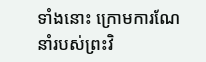ទាំងនោះ ក្រោមការណែនាំរបស់ព្រះវិ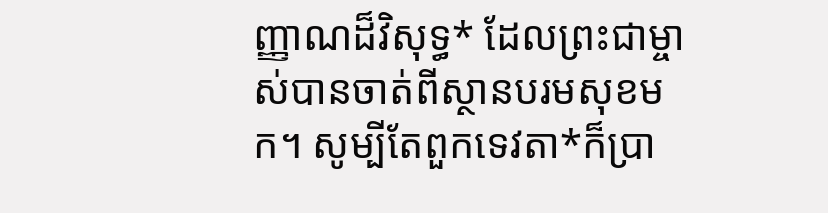ញ្ញាណដ៏វិសុទ្ធ* ដែលព្រះជាម្ចាស់បានចាត់ពីស្ថានបរមសុខមក។ សូម្បីតែពួកទេវតា*ក៏ប្រា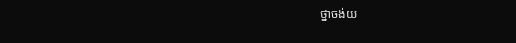ថ្នាចង់យ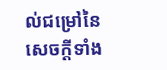ល់ជម្រៅនៃសេចក្ដីទាំង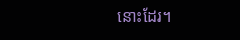នោះដែរ។